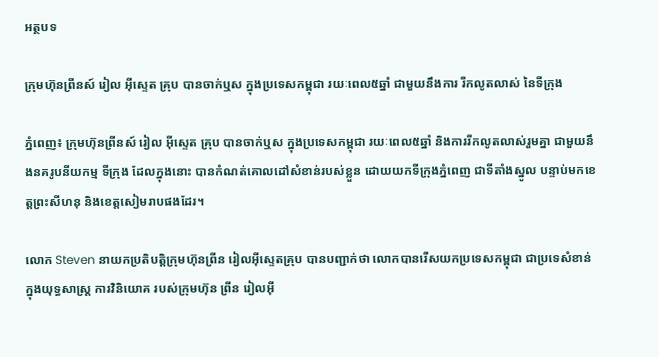អត្ថបទ

ក្រុមហ៊ុនព្រីនស៍ រៀល អ៊ីស្ទេត គ្រុប បានចាក់ឬស ក្នុងប្រទេសកម្ពុជា រយៈពេល៥ឆ្នាំ ជាមួយនឹងការ រីកលូតលាស់ នៃទីក្រុង

ភ្នំពេញ៖ ក្រុមហ៊ុនព្រីនស៍ រៀល អ៊ីស្ទេត គ្រុប បានចាក់ឬស ក្នុងប្រទេសកម្ពុជា រយៈពេល៥ឆ្នាំ និងការរីកលូតលាស់រួមគ្នា ជាមួយនឹងនគរូបនីយកម្ម ទីក្រុង ដែលក្នុងនោះ បានកំណត់គោលដៅសំខាន់របស់ខ្លួន ដោយយកទីក្រុងភ្នំពេញ ជាទីតាំងស្នូល បន្ទាប់មកខេត្តព្រះសីហនុ និងខេត្តសៀមរាបផងដែរ។

លោក Steven នាយកប្រតិបត្តិក្រុមហ៊ុនព្រីន រៀលអ៊ីស្ទេតគ្រុប បានបញ្ជាក់ថា លោកបានរើសយកប្រទេសកម្ពុជា ជាប្រទេសំខាន់ ក្នុងយុទ្ធសាស្ត្រ ការវិនិយោគ របស់ក្រុមហ៊ុន ព្រីន រៀលអ៊ី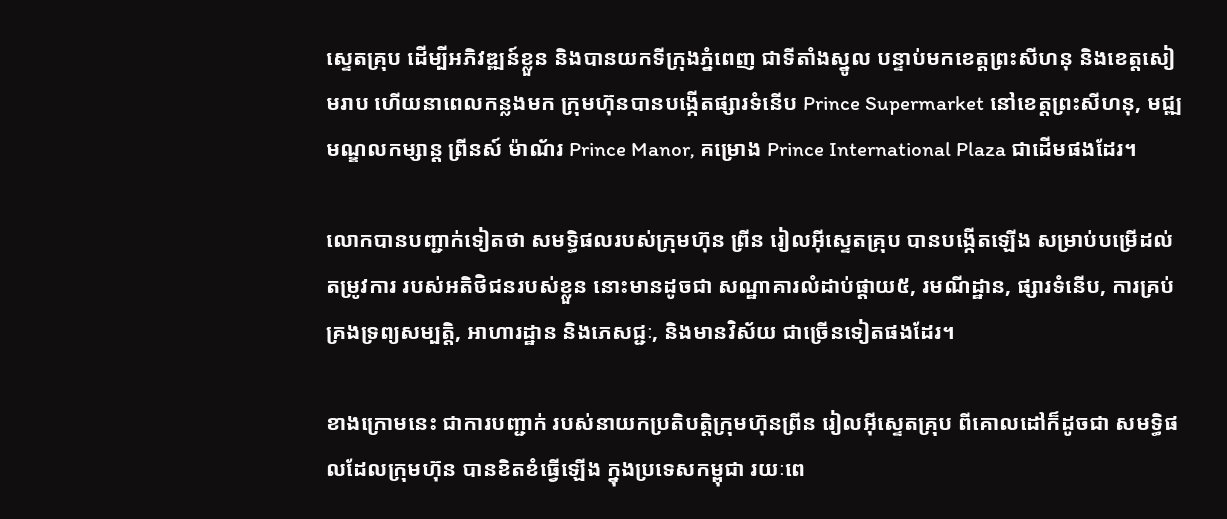ស្ទេតគ្រុប ដើម្បីអភិវឌ្ឍន៍ខ្លួន និងបានយកទីក្រុងភ្នំពេញ ជាទីតាំងស្នូល បន្ទាប់មកខេត្តព្រះសីហនុ និងខេត្តសៀមរាប ហើយនាពេលកន្លងមក ក្រុមហ៊ុនបានបង្កើតផ្សារទំនើប Prince Supermarket នៅខេត្តព្រះសីហនុ, មជ្ឍមណ្ឌលកម្សាន្ដ ព្រីនស៍ ម៉ាណ័រ Prince Manor, គម្រោង Prince International Plaza ជាដើមផងដែរ។

លោកបានបញ្ជាក់ទៀតថា សមទ្ធិផលរបស់ក្រុមហ៊ុន ព្រីន រៀលអ៊ីស្ទេតគ្រុប បានបង្កើតឡើង សម្រាប់បម្រើដល់តម្រូវការ របស់អតិថិជនរបស់ខ្លួន នោះមានដូចជា សណ្ឋាគារលំដាប់ផ្ដាយ៥, រមណីដ្ឋាន, ផ្សារទំនើប, ការគ្រប់គ្រងទ្រព្យសម្បត្តិ, អាហារដ្ឋាន និងភេសជ្ជៈ, និងមានវិស័យ ជាច្រើនទៀតផងដែរ។

ខាងក្រោមនេះ ជាការបញ្ជាក់ របស់នាយកប្រតិបត្តិក្រុមហ៊ុនព្រីន រៀលអ៊ីស្ទេតគ្រុប ពីគោលដៅក៏ដូចជា សមទ្ធិផលដែលក្រុមហ៊ុន បានខិតខំធ្វើឡើង ក្នុងប្រទេសកម្ពុជា រយៈពេ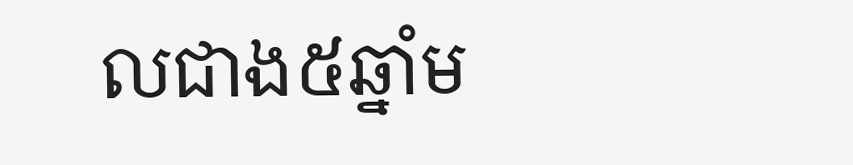លជាង៥ឆ្នាំម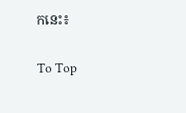កនេះ៖

To Top